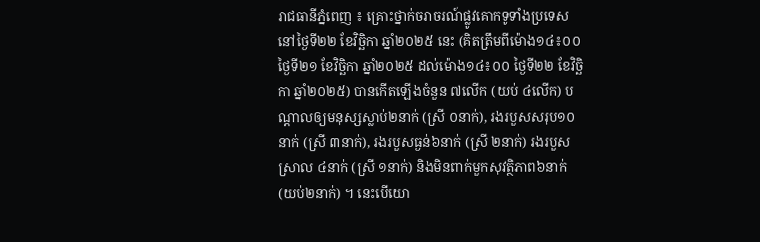រាជធានីភ្នំពេញ ៖ គ្រោះថ្នាក់ចរាចរណ៍ផ្លូវគោកទូទាំងប្រទេស នៅថ្ងៃទី២២ ខែវិច្ឆិកា ឆ្នាំ២០២៥ នេះ (គិតត្រឹមពីម៉ោង១៤៖០០ ថ្ងៃទី២១ ខែវិច្ឆិកា ឆ្នាំ២០២៥ ដល់ម៉ោង១៤៖០០ ថ្ងៃទី២២ ខែវិច្ឆិកា ឆ្នាំ២០២៥) បានកើតឡើងចំនួន ៧លើក (យប់ ៤លើក) បណ្តាលឲ្យមនុស្សស្លាប់២នាក់ (ស្រី ០នាក់), រងរបួសសរុប១០នាក់ (ស្រី ៣នាក់), រងរបួសធ្ងន់៦នាក់ (ស្រី ២នាក់) រងរបួសស្រាល ៤នាក់ (ស្រី ១នាក់) និងមិនពាក់មួកសុវត្ថិភាព៦នាក់ (យប់២នាក់) ។ នេះបើយោ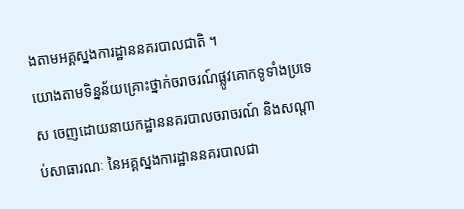ងតាមអគ្គស្នងការដ្ឋាននគរបាលជាតិ ។
យោងតាមទិន្នន័យគ្រោះថ្នាក់ចរាចរណ៍ផ្លូវគោកទូទាំងប្រទេស ចេញដោយនាយកដ្ឋាននគរបាលចរាចរណ៍ និងសណ្តាប់សាធារណៈ នៃអគ្គស្នងការដ្ឋាននគរបាលជា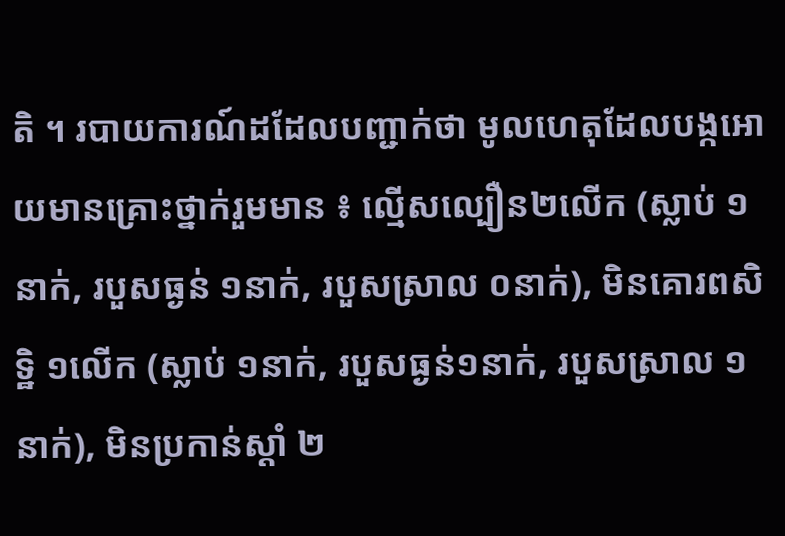តិ ។ របាយការណ៍ដដែលបញ្ជាក់ថា មូលហេតុដែលបង្កអោយមានគ្រោះថ្នាក់រួមមាន ៖ ល្មើសល្បឿន២លើក (ស្លាប់ ១នាក់, របួសធ្ងន់ ១នាក់, របួសស្រាល ០នាក់), មិនគោរពសិទ្ឋិ ១លើក (ស្លាប់ ១នាក់, របួសធ្ងន់១នាក់, របួសស្រាល ១នាក់), មិនប្រកាន់ស្តាំ ២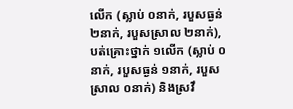លើក (ស្លាប់ ០នាក់, របួសធ្ងន់ ២នាក់, របួសស្រាល ២នាក់), បត់គ្រោះថ្នាក់ ១លើក (ស្លាប់ ០នាក់, របួសធ្ងន់ ១នាក់, របួសស្រាល ០នាក់) និងស្រវឹ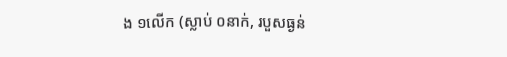ង ១លើក (ស្លាប់ ០នាក់, របួសធ្ងន់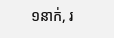១នាក់, រ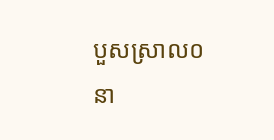បួសស្រាល០នា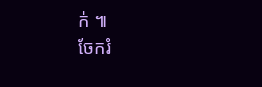ក់ ៕
ចែករំ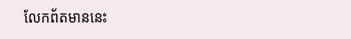លែកព័តមាននេះ